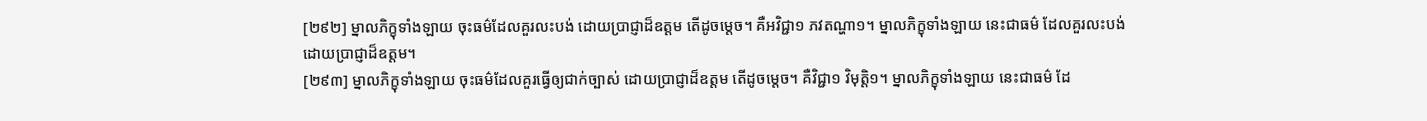[២៩២] ម្នាលភិក្ខុទាំងឡាយ ចុះធម៌ដែលគួរលះបង់ ដោយប្រាជ្ញាដ៏ឧត្តម តើដូចម្តេច។ គឺអវិជ្ជា១ ភវតណ្ហា១។ ម្នាលភិក្ខុទាំងឡាយ នេះជាធម៌ ដែលគួរលះបង់ ដោយប្រាជ្ញាដ៏ឧត្តម។
[២៩៣] ម្នាលភិក្ខុទាំងឡាយ ចុះធម៌ដែលគួរធ្វើឲ្យជាក់ច្បាស់ ដោយប្រាជ្ញាដ៏ឧត្តម តើដូចម្តេច។ គឺវិជ្ជា១ វិមុត្តិ១។ ម្នាលភិក្ខុទាំងឡាយ នេះជាធម៌ ដែ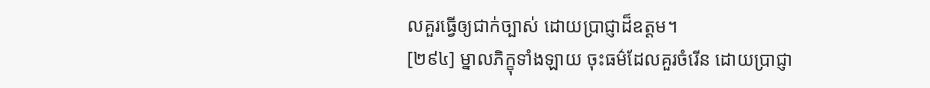លគួរធ្វើឲ្យជាក់ច្បាស់ ដោយប្រាជ្ញាដ៏ឧត្តម។
[២៩៤] ម្នាលភិក្ខុទាំងឡាយ ចុះធម៌ដែលគួរចំរើន ដោយប្រាជ្ញា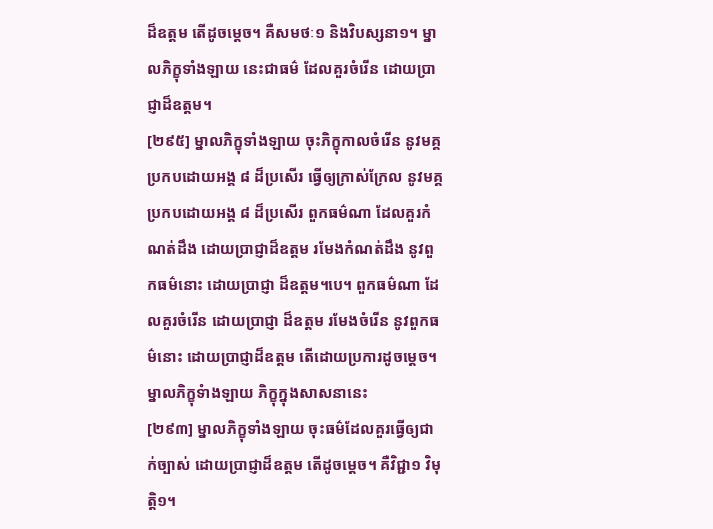ដ៏ឧត្តម តើដូចម្តេច។ គឺសមថៈ១ និងវិបស្សនា១។ ម្នាលភិក្ខុទាំងឡាយ នេះជាធម៌ ដែលគួរចំរើន ដោយប្រាជ្ញាដ៏ឧត្តម។
[២៩៥] ម្នាលភិក្ខុទាំងឡាយ ចុះភិក្ខុកាលចំរើន នូវមគ្គ ប្រកបដោយអង្គ ៨ ដ៏ប្រសើរ ធ្វើឲ្យក្រាស់ក្រែល នូវមគ្គ ប្រកបដោយអង្គ ៨ ដ៏ប្រសើរ ពួកធម៌ណា ដែលគួរកំណត់ដឹង ដោយប្រាជ្ញាដ៏ឧត្តម រមែងកំណត់ដឹង នូវពួកធម៌នោះ ដោយប្រាជ្ញា ដ៏ឧត្តម។បេ។ ពួកធម៌ណា ដែលគួរចំរើន ដោយប្រាជ្ញា ដ៏ឧត្តម រមែងចំរើន នូវពួកធម៌នោះ ដោយប្រាជ្ញាដ៏ឧត្តម តើដោយប្រការដូចម្តេច។ ម្នាលភិក្ខុទំាងឡាយ ភិក្ខុក្នុងសាសនានេះ
[២៩៣] ម្នាលភិក្ខុទាំងឡាយ ចុះធម៌ដែលគួរធ្វើឲ្យជាក់ច្បាស់ ដោយប្រាជ្ញាដ៏ឧត្តម តើដូចម្តេច។ គឺវិជ្ជា១ វិមុត្តិ១។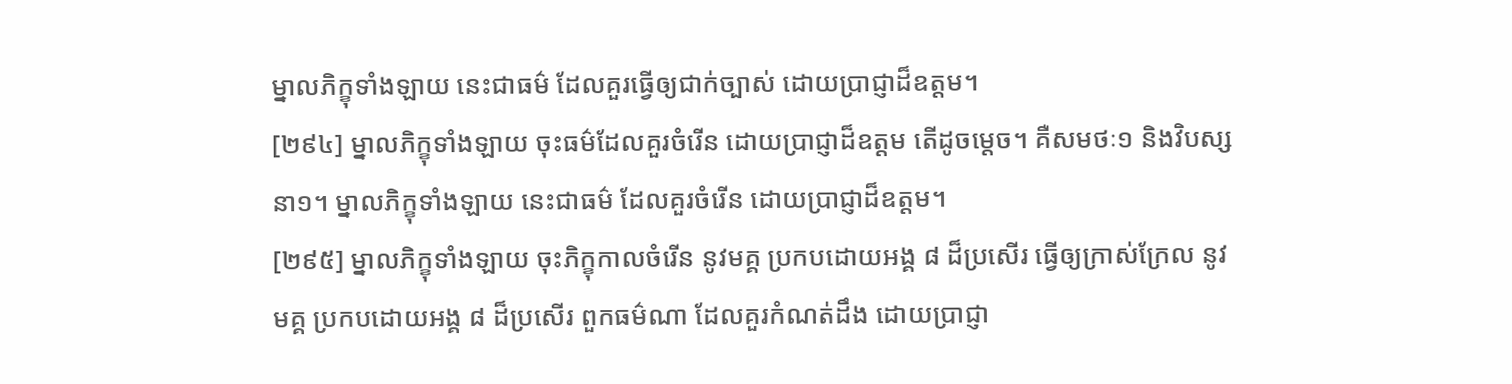ម្នាលភិក្ខុទាំងឡាយ នេះជាធម៌ ដែលគួរធ្វើឲ្យជាក់ច្បាស់ ដោយប្រាជ្ញាដ៏ឧត្តម។
[២៩៤] ម្នាលភិក្ខុទាំងឡាយ ចុះធម៌ដែលគួរចំរើន ដោយប្រាជ្ញាដ៏ឧត្តម តើដូចម្តេច។ គឺសមថៈ១ និងវិបស្សនា១។ ម្នាលភិក្ខុទាំងឡាយ នេះជាធម៌ ដែលគួរចំរើន ដោយប្រាជ្ញាដ៏ឧត្តម។
[២៩៥] ម្នាលភិក្ខុទាំងឡាយ ចុះភិក្ខុកាលចំរើន នូវមគ្គ ប្រកបដោយអង្គ ៨ ដ៏ប្រសើរ ធ្វើឲ្យក្រាស់ក្រែល នូវមគ្គ ប្រកបដោយអង្គ ៨ ដ៏ប្រសើរ ពួកធម៌ណា ដែលគួរកំណត់ដឹង ដោយប្រាជ្ញា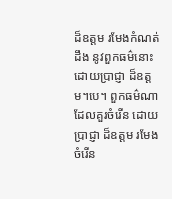ដ៏ឧត្តម រមែងកំណត់ដឹង នូវពួកធម៌នោះ ដោយប្រាជ្ញា ដ៏ឧត្តម។បេ។ ពួកធម៌ណា ដែលគួរចំរើន ដោយប្រាជ្ញា ដ៏ឧត្តម រមែងចំរើន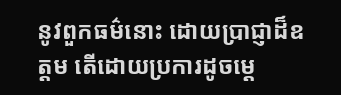នូវពួកធម៌នោះ ដោយប្រាជ្ញាដ៏ឧត្តម តើដោយប្រការដូចម្តេ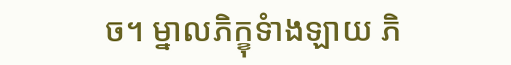ច។ ម្នាលភិក្ខុទំាងឡាយ ភិ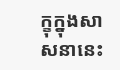ក្ខុក្នុងសាសនានេះ